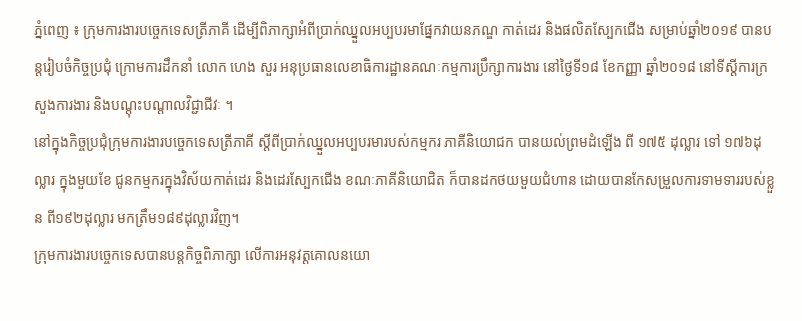ភ្នំពេញ ៖ ក្រុមការងារបច្ចេកទេសត្រីភាគី ដើម្បីពិភាក្សាអំពីប្រាក់ឈ្នួលអប្បបរមាផ្នែកវាយនភណ្ឌ កាត់ដេរ និងផលិតស្បែកជើង សម្រាប់ឆ្នាំ២០១៩ បានបន្តរៀបចំកិច្ចប្រជុំ ក្រោមការដឹកនាំ លោក ហេង សួរ អនុប្រធានលេខាធិការដ្ឋានគណៈកម្មការប្រឹក្សាការងារ នៅថ្ងៃទី១៨ ខែកញ្ញា ឆ្នាំ២០១៨ នៅទីស្តីការក្រសួងការងារ និងបណ្តុះបណ្តាលវិជ្ជាជីវៈ ។
នៅក្នុងកិច្ចប្រជុំក្រុមការងារបច្ចេកទេសត្រីភាគី ស្តីពីប្រាក់ឈ្នួលអប្បបរមារបស់កម្មករ ភាគីនិយោជក បានយល់ព្រមដំឡើង ពី ១៧៥ ដុល្លារ ទៅ ១៧៦ដុល្លារ ក្នុងមួយខែ ជូនកម្មករក្នុងវិស័យកាត់ដេរ និងដេរស្បែកជើង ខណៈភាគីនិយោជិត ក៏បានដកថយមួយជំហាន ដោយបានកែសម្រួលការទាមទាររបស់ខ្លួន ពី១៩២ដុល្លារ មកត្រឹម១៨៩ដុល្លារវិញ។
ក្រុមការងារបច្ចេកទេសបានបន្តកិច្ចពិភាក្សា លើការអនុវត្តគោលនយោ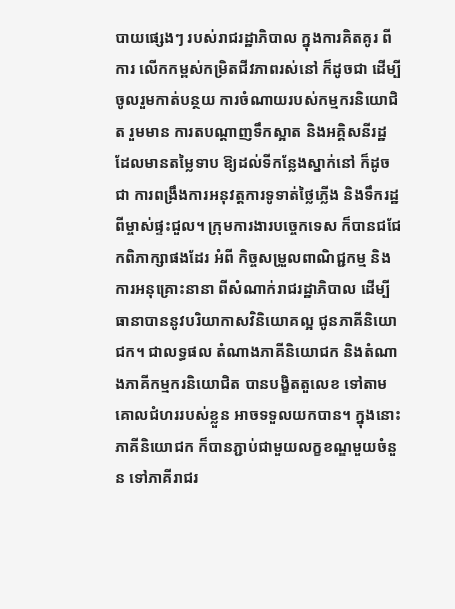បាយផ្សេងៗ របស់រាជរដ្ឋាភិបាល ក្នុងការគិតគូរ ពីការ លើកកម្ពស់កម្រិតជីវភាពរស់នៅ ក៏ដូចជា ដើម្បីចូលរួមកាត់បន្ថយ ការចំណាយរបស់កម្មករនិយោជិត រួមមាន ការតបណ្តាញទឹកស្អាត និងអគ្គិសនីរដ្ឋ ដែលមានតម្លៃទាប ឱ្យដល់ទីកន្លែងស្នាក់នៅ ក៏ដូចជា ការពង្រឹងការអនុវត្តការទូទាត់ថ្លៃភ្លើង និងទឹករដ្ឋពីម្ចាស់ផ្ទះជួល។ ក្រុមការងារបច្ចេកទេស ក៏បានជជែកពិភាក្សាផងដែរ អំពី កិច្ចសម្រួលពាណិជ្ជកម្ម និងការអនុគ្រោះនានា ពីសំណាក់រាជរដ្ឋាភិបាល ដើម្បីធានាបាននូវបរិយាកាសវិនិយោគល្អ ជូនភាគីនិយោជក។ ជាលទ្ធផល តំណាងភាគីនិយោជក និងតំណាងភាគីកម្មករនិយោជិត បានបង្ខិតតួលេខ ទៅតាមគោលជំហររបស់ខ្លួន អាចទទួលយកបាន។ ក្នុងនោះភាគីនិយោជក ក៏បានភ្ជាប់ជាមួយលក្ខខណ្ឌមួយចំនួន ទៅភាគីរាជរ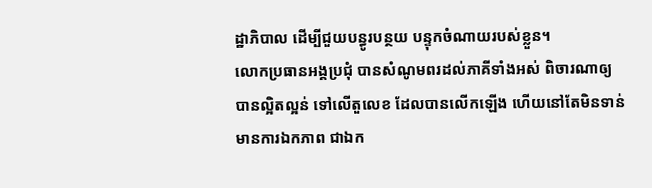ដ្ឋាភិបាល ដើម្បីជួយបន្ធូរបន្ថយ បន្ទុកចំណាយរបស់ខ្លួន។
លោកប្រធានអង្គប្រជុំ បានសំណូមពរដល់ភាគីទាំងអស់ ពិចារណាឲ្យបានល្អិតល្អន់ ទៅលើតួលេខ ដែលបានលើកឡើង ហើយនៅតែមិនទាន់មានការឯកភាព ជាឯក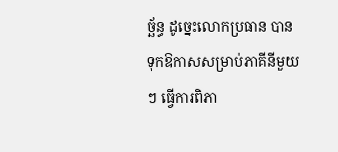ច្ឆ័ន្ធ ដូច្នេះលោកប្រធាន បានទុកឱកាសសម្រាប់ភាគីនីមួយៗ ធ្វើការពិភា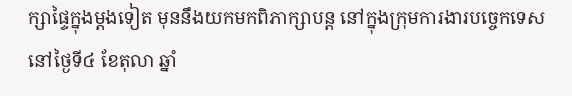ក្សាផ្ទៃក្នុងម្តងទៀត មុននឹងយកមកពិភាក្សាបន្ត នៅក្នុងក្រុមការងារបច្ចេកទេស នៅថ្ងៃទី៤ ខែតុលា ឆ្នាំ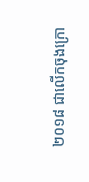២០១៨ ជាលើកចុងក្រោ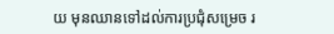យ មុនឈានទៅដល់ការប្រជុំសម្រេច រ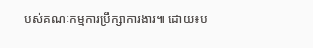បស់គណៈកម្មការប្រឹក្សាការងារ៕ ដោយ៖ប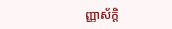ញ្ញាស័ក្តិ